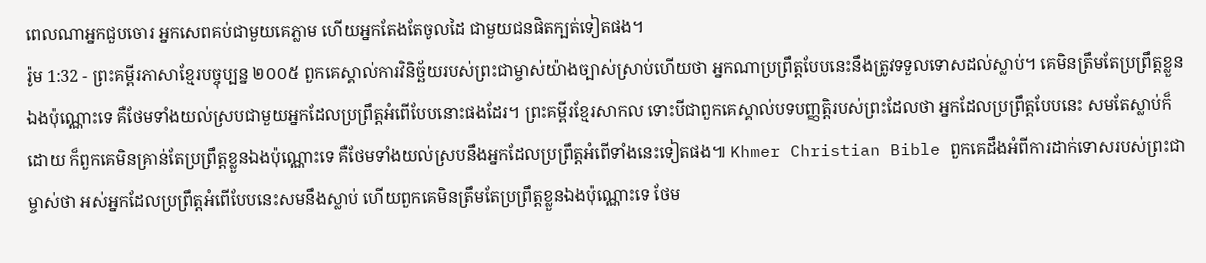ពេលណាអ្នកជួបចោរ អ្នកសេពគប់ជាមួយគេភ្លាម ហើយអ្នកតែងតែចូលដៃ ជាមួយជនផិតក្បត់ទៀតផង។
រ៉ូម 1:32 - ព្រះគម្ពីរភាសាខ្មែរបច្ចុប្បន្ន ២០០៥ ពួកគេស្គាល់ការវិនិច្ឆ័យរបស់ព្រះជាម្ចាស់យ៉ាងច្បាស់ស្រាប់ហើយថា អ្នកណាប្រព្រឹត្តបែបនេះនឹងត្រូវទទួលទោសដល់ស្លាប់។ គេមិនត្រឹមតែប្រព្រឹត្តខ្លួនឯងប៉ុណ្ណោះទេ គឺថែមទាំងយល់ស្របជាមួយអ្នកដែលប្រព្រឹត្តអំពើបែបនោះផងដែរ។ ព្រះគម្ពីរខ្មែរសាកល ទោះបីជាពួកគេស្គាល់បទបញ្ញត្តិរបស់ព្រះដែលថា អ្នកដែលប្រព្រឹត្តបែបនេះ សមតែស្លាប់ក៏ដោយ ក៏ពួកគេមិនគ្រាន់តែប្រព្រឹត្តខ្លួនឯងប៉ុណ្ណោះទេ គឺថែមទាំងយល់ស្របនឹងអ្នកដែលប្រព្រឹត្តអំពើទាំងនេះទៀតផង៕ Khmer Christian Bible ពួកគេដឹងអំពីការដាក់ទោសរបស់ព្រះជាម្ចាស់ថា អស់អ្នកដែលប្រព្រឹត្តអំពើបែបនេះសមនឹងស្លាប់ ហើយពួកគេមិនត្រឹមតែប្រព្រឹត្តខ្លួនឯងប៉ុណ្ណោះទេ ថែម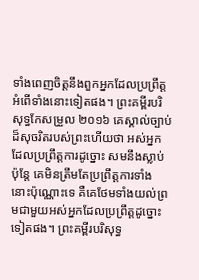ទាំងពេញចិត្ដនឹងពួកអ្នកដែលប្រព្រឹត្តអំពើទាំងនោះទៀតផង។ ព្រះគម្ពីរបរិសុទ្ធកែសម្រួល ២០១៦ គេស្គាល់ច្បាប់ដ៏សុចរិតរបស់ព្រះហើយថា អស់អ្នកដែលប្រព្រឹត្តការដូច្នោះ សមនឹងស្លាប់ ប៉ុន្តែ គេមិនត្រឹមតែប្រព្រឹត្តការទាំងនោះប៉ុណ្ណោះទេ គឺគេថែមទាំងយល់ព្រមជាមួយអស់អ្នកដែលប្រព្រឹត្តដូច្នោះទៀតផង។ ព្រះគម្ពីរបរិសុទ្ធ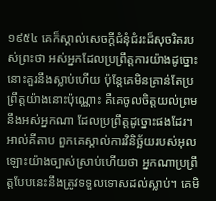១៩៥៤ គេក៏ស្គាល់សេចក្ដីជំនុំជំរះដ៏សុចរិតរបស់ព្រះថា អស់អ្នកដែលប្រព្រឹត្តការយ៉ាងដូច្នោះ នោះគួរនឹងស្លាប់ហើយ ប៉ុន្តែគេមិនគ្រាន់តែប្រព្រឹត្តយ៉ាងនោះប៉ុណ្ណោះ គឺគេចូលចិត្តយល់ព្រមនឹងអស់អ្នកណា ដែលប្រព្រឹត្តដូច្នោះផងដែរ។ អាល់គីតាប ពួកគេស្គាល់ការវិនិច្ឆ័យរបស់អុលឡោះយ៉ាងច្បាស់ស្រាប់ហើយថា អ្នកណាប្រព្រឹត្ដបែបនេះនឹងត្រូវទទួលទោសដល់ស្លាប់។ គេមិ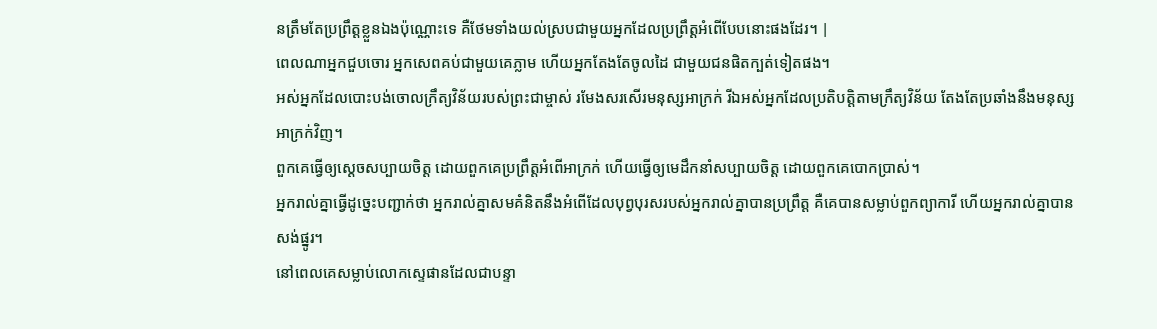នត្រឹមតែប្រព្រឹត្ដខ្លួនឯងប៉ុណ្ណោះទេ គឺថែមទាំងយល់ស្របជាមួយអ្នកដែលប្រព្រឹត្ដអំពើបែបនោះផងដែរ។ |
ពេលណាអ្នកជួបចោរ អ្នកសេពគប់ជាមួយគេភ្លាម ហើយអ្នកតែងតែចូលដៃ ជាមួយជនផិតក្បត់ទៀតផង។
អស់អ្នកដែលបោះបង់ចោលក្រឹត្យវិន័យរបស់ព្រះជាម្ចាស់ រមែងសរសើរមនុស្សអាក្រក់ រីឯអស់អ្នកដែលប្រតិបត្តិតាមក្រឹត្យវិន័យ តែងតែប្រឆាំងនឹងមនុស្សអាក្រក់វិញ។
ពួកគេធ្វើឲ្យស្ដេចសប្បាយចិត្ត ដោយពួកគេប្រព្រឹត្តអំពើអាក្រក់ ហើយធ្វើឲ្យមេដឹកនាំសប្បាយចិត្ត ដោយពួកគេបោកប្រាស់។
អ្នករាល់គ្នាធ្វើដូច្នេះបញ្ជាក់ថា អ្នករាល់គ្នាសមគំនិតនឹងអំពើដែលបុព្វបុរសរបស់អ្នករាល់គ្នាបានប្រព្រឹត្ត គឺគេបានសម្លាប់ពួកព្យាការី ហើយអ្នករាល់គ្នាបានសង់ផ្នូរ។
នៅពេលគេសម្លាប់លោកស្ទេផានដែលជាបន្ទា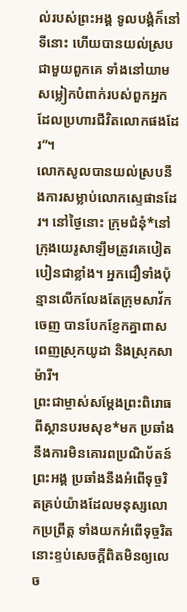ល់របស់ព្រះអង្គ ទូលបង្គំក៏នៅទីនោះ ហើយបានយល់ស្របជាមួយពួកគេ ទាំងនៅយាមសម្លៀកបំពាក់របស់ពួកអ្នកដែលប្រហារជីវិតលោកផងដែរ”។
លោកសូលបានយល់ស្របនឹងការសម្លាប់លោកស្ទេផានដែរ។ នៅថ្ងៃនោះ ក្រុមជំនុំ*នៅក្រុងយេរូសាឡឹមត្រូវគេបៀតបៀនជាខ្លាំង។ អ្នកជឿទាំងប៉ុន្មានលើកលែងតែក្រុមសាវ័កចេញ បានបែកខ្ញែកគ្នាពាសពេញស្រុកយូដា និងស្រុកសាម៉ារី។
ព្រះជាម្ចាស់សម្តែងព្រះពិរោធ ពីស្ថានបរមសុខ*មក ប្រឆាំងនឹងការមិនគោរពប្រណិប័តន៍ព្រះអង្គ ប្រឆាំងនឹងអំពើទុច្ចរិតគ្រប់យ៉ាងដែលមនុស្សលោកប្រព្រឹត្ត ទាំងយកអំពើទុច្ចរិតនោះខ្ទប់សេចក្ដីពិតមិនឲ្យលេច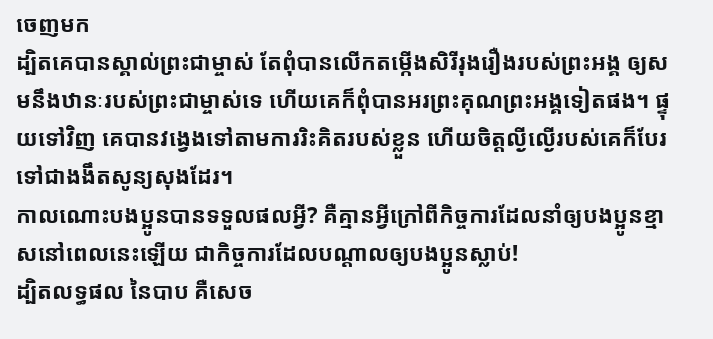ចេញមក
ដ្បិតគេបានស្គាល់ព្រះជាម្ចាស់ តែពុំបានលើកតម្កើងសិរីរុងរឿងរបស់ព្រះអង្គ ឲ្យសមនឹងឋានៈរបស់ព្រះជាម្ចាស់ទេ ហើយគេក៏ពុំបានអរព្រះគុណព្រះអង្គទៀតផង។ ផ្ទុយទៅវិញ គេបានវង្វេងទៅតាមការរិះគិតរបស់ខ្លួន ហើយចិត្តល្ងីល្ងើរបស់គេក៏បែរទៅជាងងឹតសូន្យសុងដែរ។
កាលណោះបងប្អូនបានទទួលផលអ្វី? គឺគ្មានអ្វីក្រៅពីកិច្ចការដែលនាំឲ្យបងប្អូនខ្មាសនៅពេលនេះឡើយ ជាកិច្ចការដែលបណ្ដាលឲ្យបងប្អូនស្លាប់!
ដ្បិតលទ្ធផល នៃបាប គឺសេច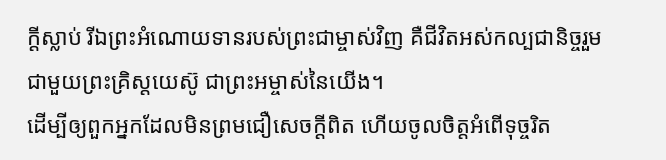ក្ដីស្លាប់ រីឯព្រះអំណោយទានរបស់ព្រះជាម្ចាស់វិញ គឺជីវិតអស់កល្បជានិច្ចរួមជាមួយព្រះគ្រិស្តយេស៊ូ ជាព្រះអម្ចាស់នៃយើង។
ដើម្បីឲ្យពួកអ្នកដែលមិនព្រមជឿសេចក្ដីពិត ហើយចូលចិត្តអំពើទុច្ចរិត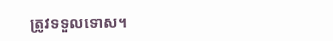ត្រូវទទួលទោស។